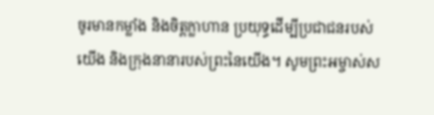ចូរមានកម្លាំង និងចិត្តក្លាហាន ប្រយុទ្ធដើម្បីប្រជាជនរបស់យើង និងក្រុងនានារបស់ព្រះនៃយើង។ សូមព្រះអម្ចាស់ស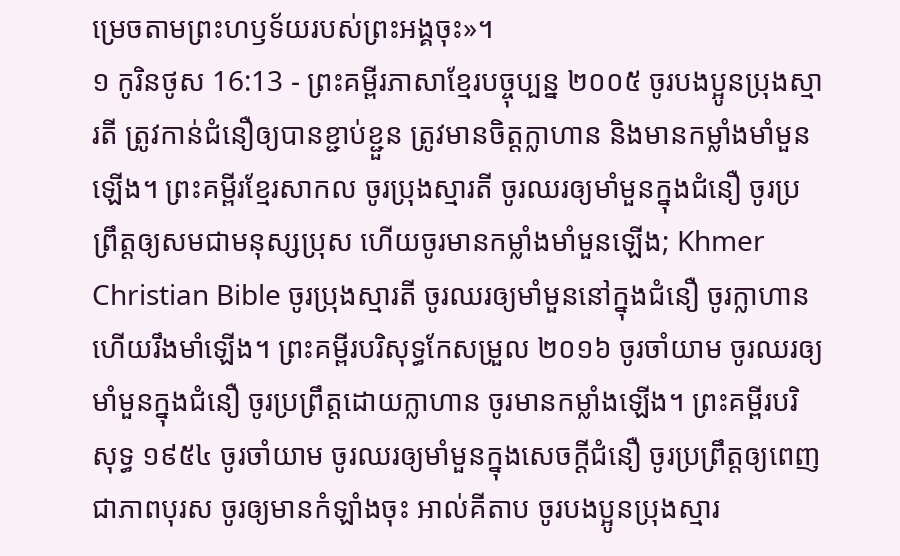ម្រេចតាមព្រះហឫទ័យរបស់ព្រះអង្គចុះ»។
១ កូរិនថូស 16:13 - ព្រះគម្ពីរភាសាខ្មែរបច្ចុប្បន្ន ២០០៥ ចូរបងប្អូនប្រុងស្មារតី ត្រូវកាន់ជំនឿឲ្យបានខ្ជាប់ខ្ជួន ត្រូវមានចិត្តក្លាហាន និងមានកម្លាំងមាំមួនឡើង។ ព្រះគម្ពីរខ្មែរសាកល ចូរប្រុងស្មារតី ចូរឈរឲ្យមាំមួនក្នុងជំនឿ ចូរប្រព្រឹត្តឲ្យសមជាមនុស្សប្រុស ហើយចូរមានកម្លាំងមាំមួនឡើង; Khmer Christian Bible ចូរប្រុងស្មារតី ចូរឈរឲ្យមាំមួននៅក្នុងជំនឿ ចូរក្លាហាន ហើយរឹងមាំឡើង។ ព្រះគម្ពីរបរិសុទ្ធកែសម្រួល ២០១៦ ចូរចាំយាម ចូរឈរឲ្យមាំមួនក្នុងជំនឿ ចូរប្រព្រឹត្តដោយក្លាហាន ចូរមានកម្លាំងឡើង។ ព្រះគម្ពីរបរិសុទ្ធ ១៩៥៤ ចូរចាំយាម ចូរឈរឲ្យមាំមួនក្នុងសេចក្ដីជំនឿ ចូរប្រព្រឹត្តឲ្យពេញជាភាពបុរស ចូរឲ្យមានកំឡាំងចុះ អាល់គីតាប ចូរបងប្អូនប្រុងស្មារ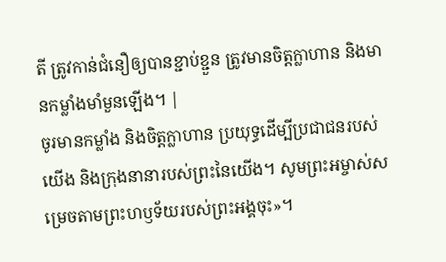តី ត្រូវកាន់ជំនឿឲ្យបានខ្ជាប់ខ្ជួន ត្រូវមានចិត្ដក្លាហាន និងមានកម្លាំងមាំមួនឡើង។ |
ចូរមានកម្លាំង និងចិត្តក្លាហាន ប្រយុទ្ធដើម្បីប្រជាជនរបស់យើង និងក្រុងនានារបស់ព្រះនៃយើង។ សូមព្រះអម្ចាស់សម្រេចតាមព្រះហឫទ័យរបស់ព្រះអង្គចុះ»។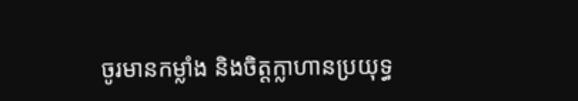ចូរមានកម្លាំង និងចិត្តក្លាហានប្រយុទ្ធ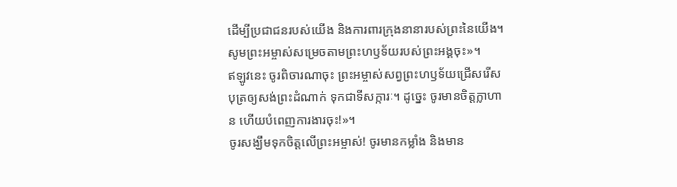ដើម្បីប្រជាជនរបស់យើង និងការពារក្រុងនានារបស់ព្រះនៃយើង។ សូមព្រះអម្ចាស់សម្រេចតាមព្រះហឫទ័យរបស់ព្រះអង្គចុះ»។
ឥឡូវនេះ ចូរពិចារណាចុះ ព្រះអម្ចាស់សព្វព្រះហឫទ័យជ្រើសរើសបុត្រឲ្យសង់ព្រះដំណាក់ ទុកជាទីសក្ការៈ។ ដូច្នេះ ចូរមានចិត្តក្លាហាន ហើយបំពេញការងារចុះ!»។
ចូរសង្ឃឹមទុកចិត្តលើព្រះអម្ចាស់! ចូរមានកម្លាំង និងមាន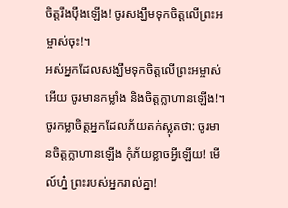ចិត្តរឹងប៉ឹងឡើង! ចូរសង្ឃឹមទុកចិត្តលើព្រះអម្ចាស់ចុះ!។
អស់អ្នកដែលសង្ឃឹមទុកចិត្តលើព្រះអម្ចាស់អើយ ចូរមានកម្លាំង និងចិត្តក្លាហានឡើង!។
ចូរកម្លាចិត្តអ្នកដែលភ័យតក់ស្លុតថា: ចូរមានចិត្តក្លាហានឡើង កុំភ័យខ្លាចអ្វីឡើយ! មើល៍ហ្ន៎ ព្រះរបស់អ្នករាល់គ្នា!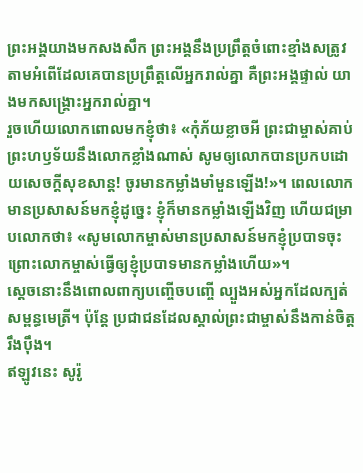ព្រះអង្គយាងមកសងសឹក ព្រះអង្គនឹងប្រព្រឹត្តចំពោះខ្មាំងសត្រូវ តាមអំពើដែលគេបានប្រព្រឹត្តលើអ្នករាល់គ្នា គឺព្រះអង្គផ្ទាល់ យាងមកសង្គ្រោះអ្នករាល់គ្នា។
រួចហើយលោកពោលមកខ្ញុំថា៖ «កុំភ័យខ្លាចអី ព្រះជាម្ចាស់គាប់ព្រះហឫទ័យនឹងលោកខ្លាំងណាស់ សូមឲ្យលោកបានប្រកបដោយសេចក្ដីសុខសាន្ត! ចូរមានកម្លាំងមាំមួនឡើង!»។ ពេលលោកមានប្រសាសន៍មកខ្ញុំដូច្នេះ ខ្ញុំក៏មានកម្លាំងឡើងវិញ ហើយជម្រាបលោកថា៖ «សូមលោកម្ចាស់មានប្រសាសន៍មកខ្ញុំប្របាទចុះ ព្រោះលោកម្ចាស់ធ្វើឲ្យខ្ញុំប្របាទមានកម្លាំងហើយ»។
ស្ដេចនោះនឹងពោលពាក្យបញ្ចើចបញ្ចើ ល្បួងអស់អ្នកដែលក្បត់សម្ពន្ធមេត្រី។ ប៉ុន្តែ ប្រជាជនដែលស្គាល់ព្រះជាម្ចាស់នឹងកាន់ចិត្តរឹងប៉ឹង។
ឥឡូវនេះ សូរ៉ូ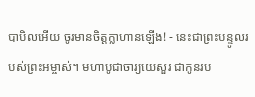បាបិលអើយ ចូរមានចិត្តក្លាហានឡើង! - នេះជាព្រះបន្ទូលរបស់ព្រះអម្ចាស់។ មហាបូជាចារ្យយេសួរ ជាកូនរប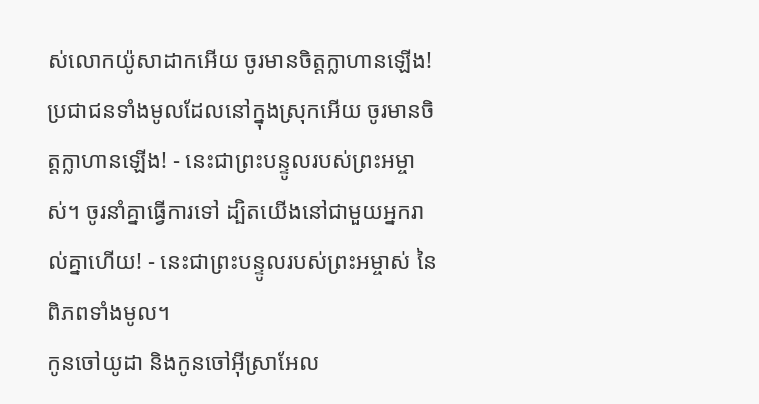ស់លោកយ៉ូសាដាកអើយ ចូរមានចិត្តក្លាហានឡើង! ប្រជាជនទាំងមូលដែលនៅក្នុងស្រុកអើយ ចូរមានចិត្តក្លាហានឡើង! - នេះជាព្រះបន្ទូលរបស់ព្រះអម្ចាស់។ ចូរនាំគ្នាធ្វើការទៅ ដ្បិតយើងនៅជាមួយអ្នករាល់គ្នាហើយ! - នេះជាព្រះបន្ទូលរបស់ព្រះអម្ចាស់ នៃពិភពទាំងមូល។
កូនចៅយូដា និងកូនចៅអ៊ីស្រាអែល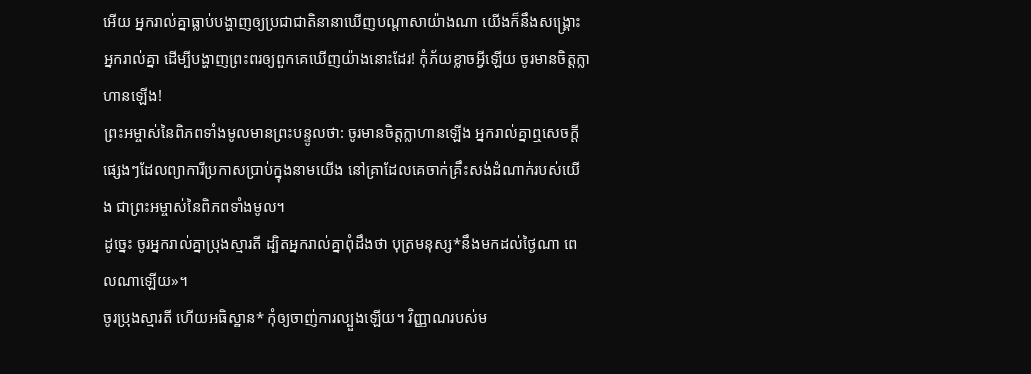អើយ អ្នករាល់គ្នាធ្លាប់បង្ហាញឲ្យប្រជាជាតិនានាឃើញបណ្ដាសាយ៉ាងណា យើងក៏នឹងសង្គ្រោះអ្នករាល់គ្នា ដើម្បីបង្ហាញព្រះពរឲ្យពួកគេឃើញយ៉ាងនោះដែរ! កុំភ័យខ្លាចអ្វីឡើយ ចូរមានចិត្តក្លាហានឡើង!
ព្រះអម្ចាស់នៃពិភពទាំងមូលមានព្រះបន្ទូលថា: ចូរមានចិត្តក្លាហានឡើង អ្នករាល់គ្នាឮសេចក្ដីផ្សេងៗដែលព្យាការីប្រកាសប្រាប់ក្នុងនាមយើង នៅគ្រាដែលគេចាក់គ្រឹះសង់ដំណាក់របស់យើង ជាព្រះអម្ចាស់នៃពិភពទាំងមូល។
ដូច្នេះ ចូរអ្នករាល់គ្នាប្រុងស្មារតី ដ្បិតអ្នករាល់គ្នាពុំដឹងថា បុត្រមនុស្ស*នឹងមកដល់ថ្ងៃណា ពេលណាឡើយ»។
ចូរប្រុងស្មារតី ហើយអធិស្ឋាន* កុំឲ្យចាញ់ការល្បួងឡើយ។ វិញ្ញាណរបស់ម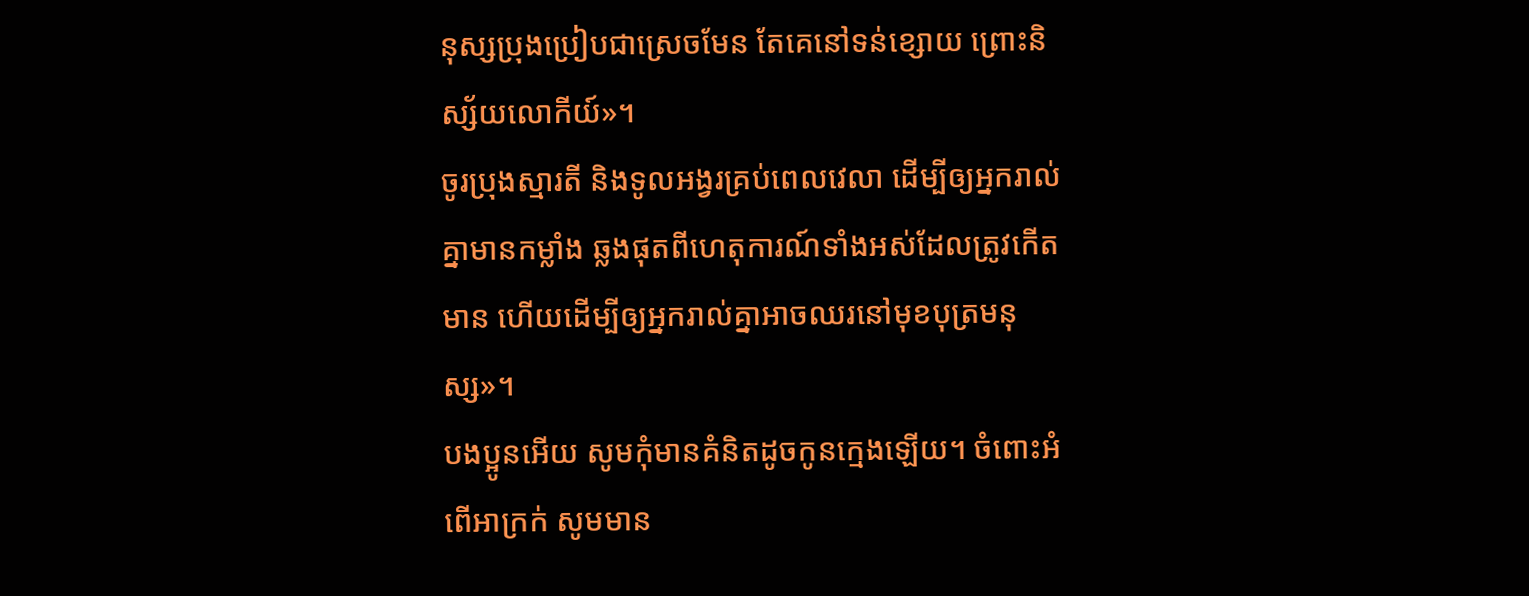នុស្សប្រុងប្រៀបជាស្រេចមែន តែគេនៅទន់ខ្សោយ ព្រោះនិស្ស័យលោកីយ៍»។
ចូរប្រុងស្មារតី និងទូលអង្វរគ្រប់ពេលវេលា ដើម្បីឲ្យអ្នករាល់គ្នាមានកម្លាំង ឆ្លងផុតពីហេតុការណ៍ទាំងអស់ដែលត្រូវកើតមាន ហើយដើម្បីឲ្យអ្នករាល់គ្នាអាចឈរនៅមុខបុត្រមនុស្ស»។
បងប្អូនអើយ សូមកុំមានគំនិតដូចកូនក្មេងឡើយ។ ចំពោះអំពើអាក្រក់ សូមមាន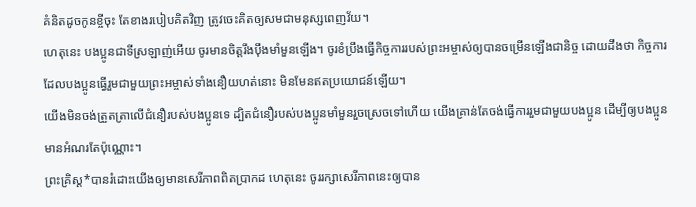គំនិតដូចកូនខ្ចីចុះ តែខាងរបៀបគិតវិញ ត្រូវចេះគិតឲ្យសមជាមនុស្សពេញវ័យ។
ហេតុនេះ បងប្អូនជាទីស្រឡាញ់អើយ ចូរមានចិត្តរឹងប៉ឹងមាំមួនឡើង។ ចូរខំប្រឹងធ្វើកិច្ចការរបស់ព្រះអម្ចាស់ឲ្យបានចម្រើនឡើងជានិច្ច ដោយដឹងថា កិច្ចការដែលបងប្អូនធ្វើរួមជាមួយព្រះអម្ចាស់ទាំងនឿយហត់នោះ មិនមែនឥតប្រយោជន៍ឡើយ។
យើងមិនចង់ត្រួតត្រាលើជំនឿរបស់បងប្អូនទេ ដ្បិតជំនឿរបស់បងប្អូនមាំមួនរួចស្រេចទៅហើយ យើងគ្រាន់តែចង់ធ្វើការរួមជាមួយបងប្អូន ដើម្បីឲ្យបងប្អូនមានអំណរតែប៉ុណ្ណោះ។
ព្រះគ្រិស្ត*បានរំដោះយើងឲ្យមានសេរីភាពពិតប្រាកដ ហេតុនេះ ចូររក្សាសេរីភាពនេះឲ្យបាន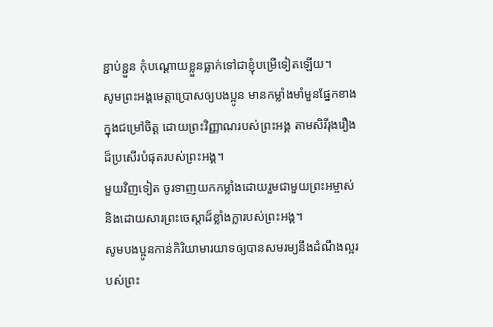ខ្ជាប់ខ្ជួន កុំបណ្ដោយខ្លួនធ្លាក់ទៅជាខ្ញុំបម្រើទៀតឡើយ។
សូមព្រះអង្គមេត្តាប្រោសឲ្យបងប្អូន មានកម្លាំងមាំមួនផ្នែកខាងក្នុងជម្រៅចិត្ត ដោយព្រះវិញ្ញាណរបស់ព្រះអង្គ តាមសិរីរុងរឿងដ៏ប្រសើរបំផុតរបស់ព្រះអង្គ។
មួយវិញទៀត ចូរទាញយកកម្លាំងដោយរួមជាមួយព្រះអម្ចាស់ និងដោយសារព្រះចេស្ដាដ៏ខ្លាំងក្លារបស់ព្រះអង្គ។
សូមបងប្អូនកាន់កិរិយាមារយាទឲ្យបានសមរម្យនឹងដំណឹងល្អរបស់ព្រះ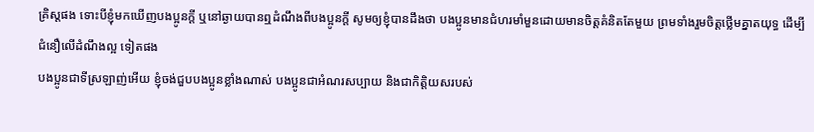គ្រិស្តផង ទោះបីខ្ញុំមកឃើញបងប្អូនក្ដី ឬនៅឆ្ងាយបានឮដំណឹងពីបងប្អូនក្ដី សូមឲ្យខ្ញុំបានដឹងថា បងប្អូនមានជំហរមាំមួនដោយមានចិត្តគំនិតតែមួយ ព្រមទាំងរួមចិត្តថ្លើមគ្នាតយុទ្ធ ដើម្បីជំនឿលើដំណឹងល្អ ទៀតផង
បងប្អូនជាទីស្រឡាញ់អើយ ខ្ញុំចង់ជួបបងប្អូនខ្លាំងណាស់ បងប្អូនជាអំណរសប្បាយ និងជាកិត្តិយសរបស់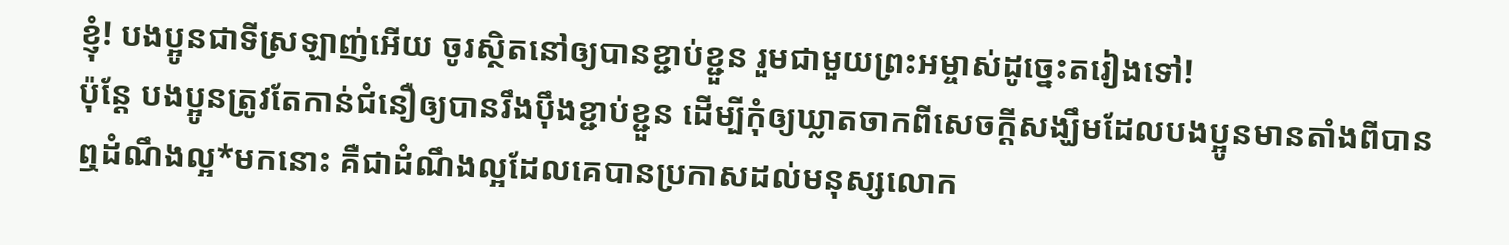ខ្ញុំ! បងប្អូនជាទីស្រឡាញ់អើយ ចូរស្ថិតនៅឲ្យបានខ្ជាប់ខ្ជួន រួមជាមួយព្រះអម្ចាស់ដូច្នេះតរៀងទៅ!
ប៉ុន្តែ បងប្អូនត្រូវតែកាន់ជំនឿឲ្យបានរឹងប៉ឹងខ្ជាប់ខ្ជួន ដើម្បីកុំឲ្យឃ្លាតចាកពីសេចក្ដីសង្ឃឹមដែលបងប្អូនមានតាំងពីបានឮដំណឹងល្អ*មកនោះ គឺជាដំណឹងល្អដែលគេបានប្រកាសដល់មនុស្សលោក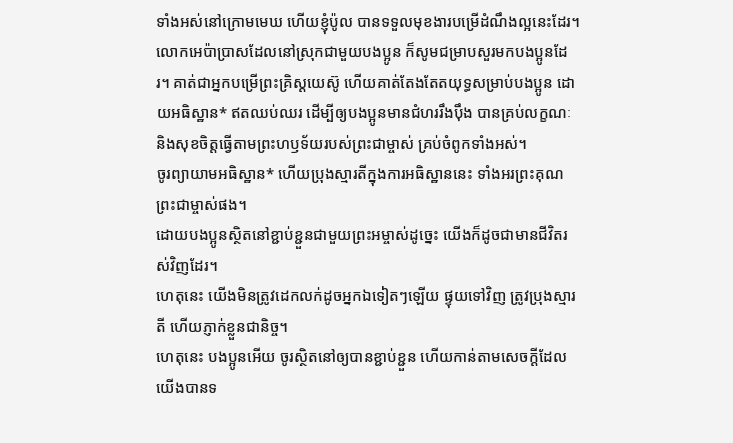ទាំងអស់នៅក្រោមមេឃ ហើយខ្ញុំប៉ូល បានទទួលមុខងារបម្រើដំណឹងល្អនេះដែរ។
លោកអេប៉ាប្រាសដែលនៅស្រុកជាមួយបងប្អូន ក៏សូមជម្រាបសួរមកបងប្អូនដែរ។ គាត់ជាអ្នកបម្រើព្រះគ្រិស្តយេស៊ូ ហើយគាត់តែងតែតយុទ្ធសម្រាប់បងប្អូន ដោយអធិស្ឋាន* ឥតឈប់ឈរ ដើម្បីឲ្យបងប្អូនមានជំហររឹងប៉ឹង បានគ្រប់លក្ខណៈ និងសុខចិត្តធ្វើតាមព្រះហឫទ័យរបស់ព្រះជាម្ចាស់ គ្រប់ចំពូកទាំងអស់។
ចូរព្យាយាមអធិស្ឋាន* ហើយប្រុងស្មារតីក្នុងការអធិស្ឋាននេះ ទាំងអរព្រះគុណព្រះជាម្ចាស់ផង។
ដោយបងប្អូនស្ថិតនៅខ្ជាប់ខ្ជួនជាមួយព្រះអម្ចាស់ដូច្នេះ យើងក៏ដូចជាមានជីវិតរស់វិញដែរ។
ហេតុនេះ យើងមិនត្រូវដេកលក់ដូចអ្នកឯទៀតៗឡើយ ផ្ទុយទៅវិញ ត្រូវប្រុងស្មារតី ហើយភ្ញាក់ខ្លួនជានិច្ច។
ហេតុនេះ បងប្អូនអើយ ចូរស្ថិតនៅឲ្យបានខ្ជាប់ខ្ជួន ហើយកាន់តាមសេចក្ដីដែលយើងបានទ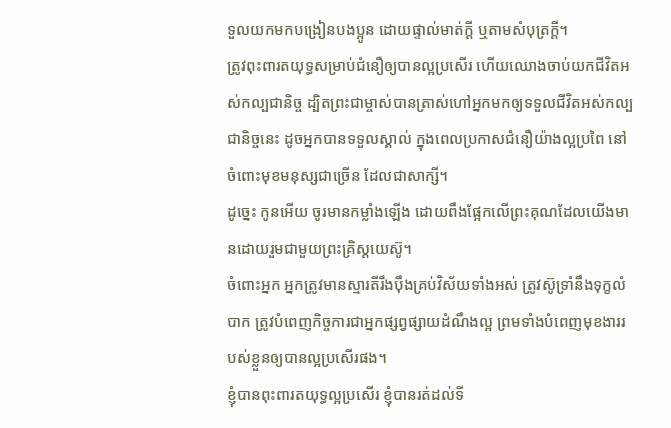ទួលយកមកបង្រៀនបងប្អូន ដោយផ្ទាល់មាត់ក្ដី ឬតាមសំបុត្រក្ដី។
ត្រូវពុះពារតយុទ្ធសម្រាប់ជំនឿឲ្យបានល្អប្រសើរ ហើយឈោងចាប់យកជីវិតអស់កល្បជានិច្ច ដ្បិតព្រះជាម្ចាស់បានត្រាស់ហៅអ្នកមកឲ្យទទួលជីវិតអស់កល្បជានិច្ចនេះ ដូចអ្នកបានទទួលស្គាល់ ក្នុងពេលប្រកាសជំនឿយ៉ាងល្អប្រពៃ នៅចំពោះមុខមនុស្សជាច្រើន ដែលជាសាក្សី។
ដូច្នេះ កូនអើយ ចូរមានកម្លាំងឡើង ដោយពឹងផ្អែកលើព្រះគុណដែលយើងមានដោយរួមជាមួយព្រះគ្រិស្តយេស៊ូ។
ចំពោះអ្នក អ្នកត្រូវមានស្មារតីរឹងប៉ឹងគ្រប់វិស័យទាំងអស់ ត្រូវស៊ូទ្រាំនឹងទុក្ខលំបាក ត្រូវបំពេញកិច្ចការជាអ្នកផ្សព្វផ្សាយដំណឹងល្អ ព្រមទាំងបំពេញមុខងាររបស់ខ្លួនឲ្យបានល្អប្រសើរផង។
ខ្ញុំបានពុះពារតយុទ្ធល្អប្រសើរ ខ្ញុំបានរត់ដល់ទី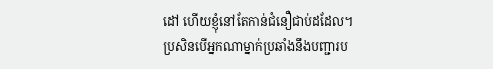ដៅ ហើយខ្ញុំនៅតែកាន់ជំនឿជាប់ដដែល។
ប្រសិនបើអ្នកណាម្នាក់ប្រឆាំងនឹងបញ្ជារប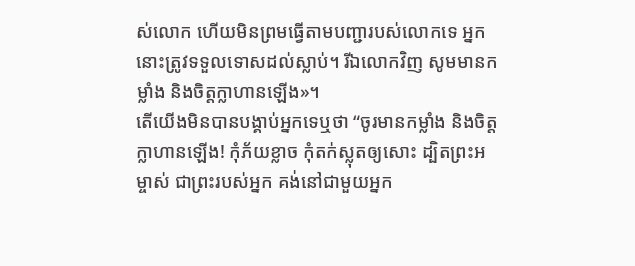ស់លោក ហើយមិនព្រមធ្វើតាមបញ្ជារបស់លោកទេ អ្នកនោះត្រូវទទួលទោសដល់ស្លាប់។ រីឯលោកវិញ សូមមានកម្លាំង និងចិត្តក្លាហានឡើង»។
តើយើងមិនបានបង្គាប់អ្នកទេឬថា “ចូរមានកម្លាំង និងចិត្តក្លាហានឡើង! កុំភ័យខ្លាច កុំតក់ស្លុតឲ្យសោះ ដ្បិតព្រះអម្ចាស់ ជាព្រះរបស់អ្នក គង់នៅជាមួយអ្នក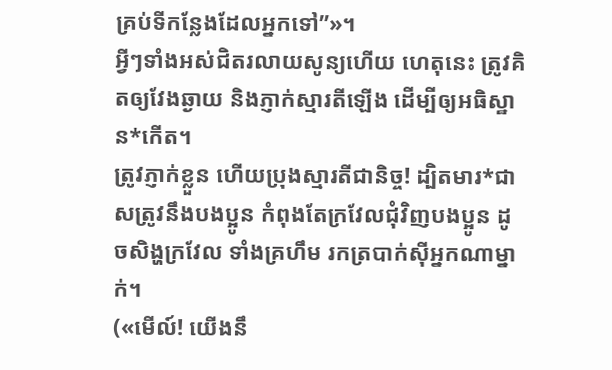គ្រប់ទីកន្លែងដែលអ្នកទៅ”»។
អ្វីៗទាំងអស់ជិតរលាយសូន្យហើយ ហេតុនេះ ត្រូវគិតឲ្យវែងឆ្ងាយ និងភ្ញាក់ស្មារតីឡើង ដើម្បីឲ្យអធិស្ឋាន*កើត។
ត្រូវភ្ញាក់ខ្លួន ហើយប្រុងស្មារតីជានិច្ច! ដ្បិតមារ*ជាសត្រូវនឹងបងប្អូន កំពុងតែក្រវែលជុំវិញបងប្អូន ដូចសិង្ហក្រវែល ទាំងគ្រហឹម រកត្របាក់ស៊ីអ្នកណាម្នាក់។
(«មើល៍! យើងនឹ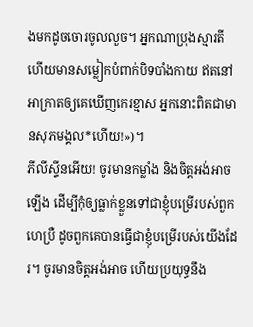ងមកដូចចោរចូលលួច។ អ្នកណាប្រុងស្មារតី ហើយមានសម្លៀកបំពាក់បិទបាំងកាយ ឥតនៅអាក្រាតឲ្យគេឃើញកេរខ្មាស អ្នកនោះពិតជាមានសុភមង្គល*ហើយ!»)។
ភីលីស្ទីនអើយ! ចូរមានកម្លាំង និងចិត្តអង់អាចឡើង ដើម្បីកុំឲ្យធ្លាក់ខ្លួនទៅជាខ្ញុំបម្រើរបស់ពួកហេប្រឺ ដូចពួកគេបានធ្វើជាខ្ញុំបម្រើរបស់យើងដែរ។ ចូរមានចិត្តអង់អាច ហើយប្រយុទ្ធនឹង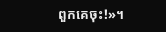ពួកគេចុះ!»។